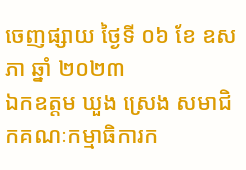ចេញផ្សាយ ថ្ងៃទី ០៦ ខែ ឧសភា ឆ្នាំ ២០២៣
ឯកឧត្តម ឃួង ស្រេង សមាជិកគណៈកម្មាធិការក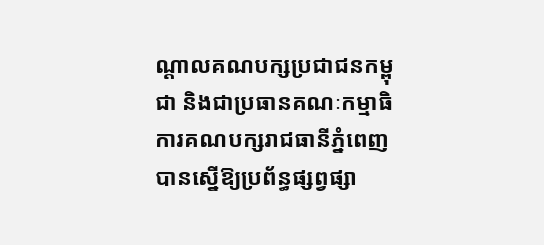ណ្តាលគណបក្សប្រជាជនកម្ពុជា និងជាប្រធានគណៈកម្មាធិការគណបក្សរាជធានីភ្នំពេញ បានស្នើឱ្យប្រព័ន្ធផ្សព្វផ្សា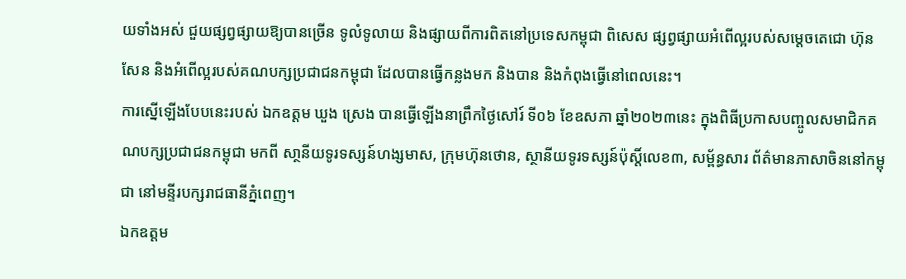យទាំងអស់ ជួយផ្សព្វផ្សាយឱ្យបានច្រើន ទូលំទូលាយ និងផ្សាយពីការពិតនៅប្រទេសកម្ពុជា ពិសេស ផ្សព្វផ្សាយអំពើល្អរបស់សម្តេចតេជោ ហ៊ុន សែន និងអំពើល្អរបស់គណបក្សប្រជាជនកម្ពុជា ដែលបានធ្វើកន្លងមក និងបាន និងកំពុងធ្វើនៅពេលនេះ។
ការស្នើឡើងបែបនេះរបស់ ឯកឧត្តម ឃួង ស្រេង បានធ្វើឡើងនាព្រឹកថ្ងៃសៅរ៍ ទី០៦ ខែឧសភា ឆ្នាំ២០២៣នេះ ក្នុងពិធីប្រកាសបញ្ចូលសមាជិកគណបក្សប្រជាជនកម្ពុជា មកពី សា្ថនីយទូរទស្សន៍ហង្សមាស, ក្រុមហ៊ុនថោន, ស្ថានីយទូរទស្សន៍ប៉ុស្តិ៍លេខ៣, សម្ព័ន្ធសារ ព័ត៌មានភាសាចិននៅកម្ពុជា នៅមន្ទីរបក្សរាជធានីភ្នំពេញ។
ឯកឧត្តម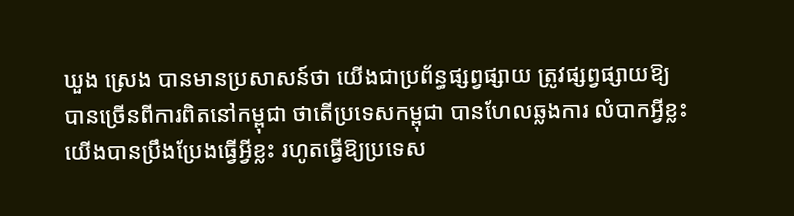ឃួង ស្រេង បានមានប្រសាសន៍ថា យើងជាប្រព័ន្ធផ្សព្វផ្សាយ ត្រូវផ្សព្វផ្សាយឱ្យ បានច្រើនពីការពិតនៅកម្ពុជា ថាតើប្រទេសកម្ពុជា បានហែលឆ្លងការ លំបាកអ្វីខ្លះ យើងបានប្រឹងប្រែងធ្វើអ្វីខ្លះ រហូតធ្វើឱ្យប្រទេស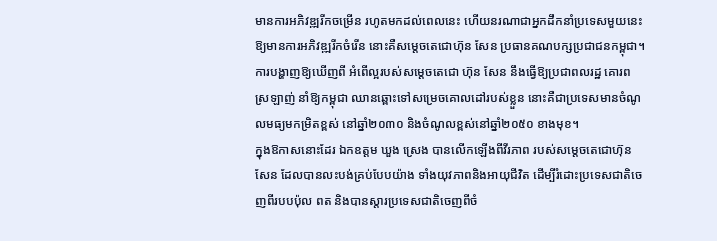មានការអភិវឌ្ឍរីកចម្រើន រហូតមកដល់ពេលនេះ ហើយនរណាជាអ្នកដឹកនាំប្រទេសមួយនេះឱ្យមានការអភិវឌ្ឍរីកចំរើន នោះគឺសម្តេចតេជោហ៊ុន សែន ប្រធានគណបក្សប្រជាជនកម្ពុជា។ ការបង្ហាញឱ្យឃើញពី អំពើល្អរបស់សម្តេចតេជោ ហ៊ុន សែន នឹងធ្វើឱ្យប្រជាពលរដ្ឋ គោរពស្រឡាញ់ នាំឱ្យកម្ពុជា ឈានឆ្ពោះទៅសម្រេចគោលដៅរបស់ខ្លួន នោះគឺជាប្រទេសមានចំណូលមធ្យមកម្រិតខ្ពស់ នៅឆ្នាំ២០៣០ និងចំណូលខ្ពស់នៅឆ្នាំ២០៥០ ខាងមុខ។
ក្នុងឱកាសនោះដែរ ឯកឧត្តម ឃួង ស្រេង បានលើកឡើងពីវីរភាព របស់សម្តេចតេជោហ៊ុន សែន ដែលបានលះបង់គ្រប់បែបយ៉ាង ទាំងយុវភាពនិងអាយុជីវិត ដើម្បីរំដោះប្រទេសជាតិចេញពីរបបប៉ុល ពត និងបានស្តារប្រទេសជាតិចេញពីចំ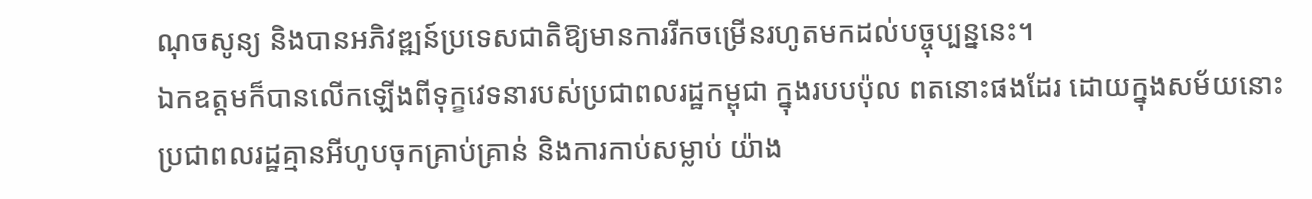ណុចសូន្យ និងបានអភិវឌ្ឍន៍ប្រទេសជាតិឱ្យមានការរីកចម្រើនរហូតមកដល់បច្ចុប្បន្ននេះ។
ឯកឧត្តមក៏បានលើកឡើងពីទុក្ខវេទនារបស់ប្រជាពលរដ្ឋកម្ពុជា ក្នុងរបបប៉ុល ពតនោះផងដែរ ដោយក្នុងសម័យនោះ ប្រជាពលរដ្ឋគ្មានអីហូបចុកគ្រាប់គ្រាន់ និងការកាប់សម្លាប់ យ៉ាង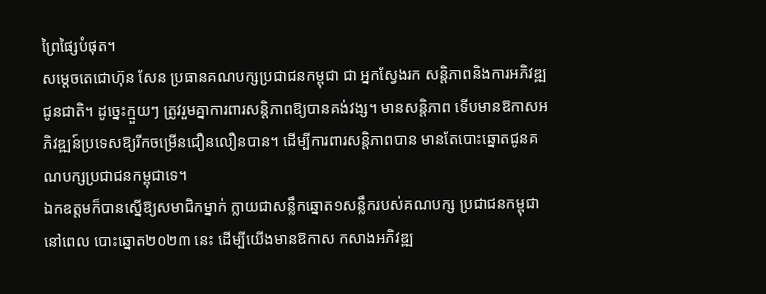ព្រៃផ្សៃបំផុត។
សម្តេចតេជោហ៊ុន សែន ប្រធានគណបក្សប្រជាជនកម្ពុជា ជា អ្នកស្វែងរក សន្តិភាពនិងការអភិវឌ្ឍជូនជាតិ។ ដូច្នេះក្មួយៗ ត្រូវរួមគ្នាការពារសន្តិភាពឱ្យបានគង់វង្ស។ មានសន្តិភាព ទើបមានឱកាសអភិវឌ្ឍន៍ប្រទេសឱ្យរីកចម្រើនជឿនលឿនបាន។ ដើម្បីការពារសន្តិភាពបាន មានតែបោះឆ្នោតជូនគណបក្សប្រជាជនកម្ពុជាទេ។
ឯកឧត្តមក៏បានស្នើឱ្យសមាជិកម្នាក់ ក្លាយជាសន្លឹកឆ្នោត១សន្លឹករបស់គណបក្ស ប្រជាជនកម្ពុជា នៅពេល បោះឆ្នោត២០២៣ នេះ ដើម្បីយើងមានឱកាស កសាងអភិវឌ្ឍ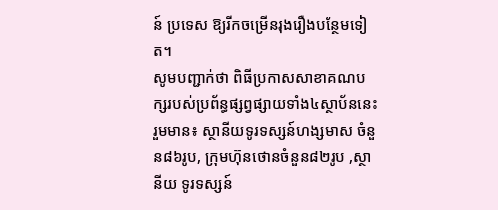ន៍ ប្រទេស ឱ្យរីកចម្រើនរុងរឿងបន្ថែមទៀត។
សូមបញ្ជាក់ថា ពិធីប្រកាសសាខាគណបក្សរបស់ប្រព័ន្ធផ្សព្វផ្សាយទាំង៤ស្ថាប័ននេះ រួមមាន៖ ស្ថានីយទូរទស្សន៍ហង្សមាស ចំនួន៨៦រូប, ក្រុមហ៊ុនថោនចំនួន៨២រូប ,ស្ថានីយ ទូរទស្សន៍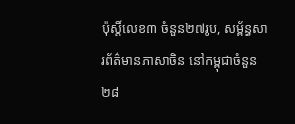ប៉ុស្តិ៍លេខ៣ ចំនួន២៧រូប, សម្ព័ន្ធសារព័ត៌មានភាសាចិន នៅកម្ពុជាចំនួន២៨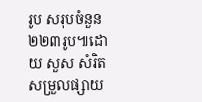រូប សរុបចំនួន២២៣រូប៕ដោយ សួស សំរិត សម្រួលផ្សាយ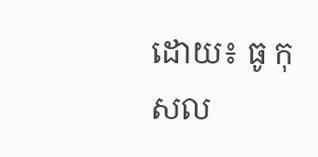ដោយ៖ ធូ កុសល